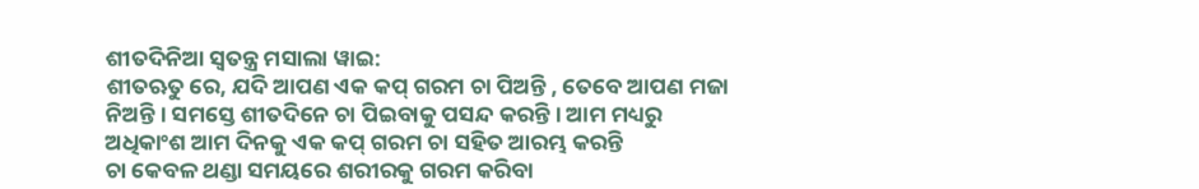ଶୀତଦିନିଆ ସ୍ୱତନ୍ତ୍ର ମସାଲା ୱାଇ:
ଶୀତଋତୁ ରେ, ଯଦି ଆପଣ ଏକ କପ୍ ଗରମ ଚା ପିଅନ୍ତି , ତେବେ ଆପଣ ମଜା ନିଅନ୍ତି । ସମସ୍ତେ ଶୀତଦିନେ ଚା ପିଇବାକୁ ପସନ୍ଦ କରନ୍ତି । ଆମ ମଧ୍ୟରୁ ଅଧିକାଂଶ ଆମ ଦିନକୁ ଏକ କପ୍ ଗରମ ଚା ସହିତ ଆରମ୍ଭ କରନ୍ତି
ଚା କେବଳ ଥଣ୍ଡା ସମୟରେ ଶରୀରକୁ ଗରମ କରିବା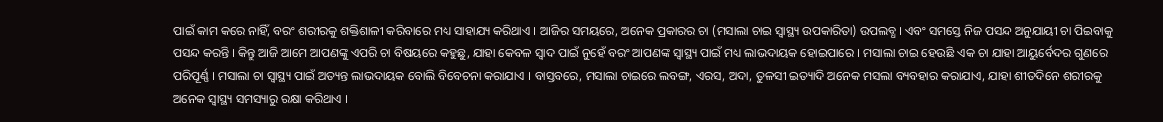ପାଇଁ କାମ କରେ ନାହିଁ, ବରଂ ଶରୀରକୁ ଶକ୍ତିଶାଳୀ କରିବାରେ ମଧ୍ୟ ସାହାଯ୍ୟ କରିଥାଏ । ଆଜିର ସମୟରେ, ଅନେକ ପ୍ରକାରର ଚା (ମସାଲା ଚାଇ ସ୍ୱାସ୍ଥ୍ୟ ଉପକାରିତା) ଉପଲବ୍ଧ । ଏବଂ ସମସ୍ତେ ନିଜ ପସନ୍ଦ ଅନୁଯାୟୀ ଚା ପିଇବାକୁ ପସନ୍ଦ କରନ୍ତି । କିନ୍ତୁ ଆଜି ଆମେ ଆପଣଙ୍କୁ ଏପରି ଚା ବିଷୟରେ କହୁଛୁ, ଯାହା କେବଳ ସ୍ୱାଦ ପାଇଁ ନୁହେଁ ବରଂ ଆପଣଙ୍କ ସ୍ୱାସ୍ଥ୍ୟ ପାଇଁ ମଧ୍ୟ ଲାଭଦାୟକ ହୋଇପାରେ । ମସାଲା ଚାଇ ହେଉଛି ଏକ ଚା ଯାହା ଆୟୁର୍ବେଦର ଗୁଣରେ ପରିପୂର୍ଣ୍ଣ । ମସାଲା ଚା ସ୍ୱାସ୍ଥ୍ୟ ପାଇଁ ଅତ୍ୟନ୍ତ ଲାଭଦାୟକ ବୋଲି ବିବେଚନା କରାଯାଏ । ବାସ୍ତବରେ, ମସାଲା ଚାଇରେ ଲବଙ୍ଗ, ଏରସ, ଅଦା, ତୁଳସୀ ଇତ୍ୟାଦି ଅନେକ ମସଲା ବ୍ୟବହାର କରାଯାଏ, ଯାହା ଶୀତଦିନେ ଶରୀରକୁ ଅନେକ ସ୍ୱାସ୍ଥ୍ୟ ସମସ୍ୟାରୁ ରକ୍ଷା କରିଥାଏ ।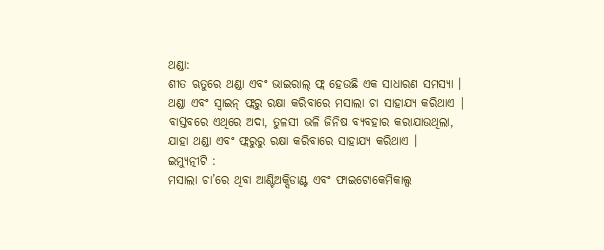ଥଣ୍ଡା:
ଶୀତ ଋତୁରେ ଥଣ୍ଡା ଏବଂ ଭାଇରାଲ୍ ଫ୍ଲ ହେଉଛି ଏକ ସାଧାରଣ ସମସ୍ୟା । ଥଣ୍ଡା ଏବଂ ସ୍ୱାଇନ୍ ଫ୍ଲରୁ ରକ୍ଷା କରିବାରେ ମସାଲା ଚା ସାହାଯ୍ୟ କରିଥାଏ | ବାସ୍ତବରେ ଏଥିରେ ଅଦା, ତୁଳସୀ ଭଳି ଜିନିଷ ବ୍ୟବହାର କରାଯାଉଥିଲା, ଯାହା ଥଣ୍ଡା ଏବଂ ଫ୍ଲରୁରୁ ରକ୍ଷା କରିବାରେ ସାହାଯ୍ୟ କରିଥାଏ ।
ଇମ୍ୟୁତ୍ନୀଟି :
ମସାଲା ଚା’ରେ ଥିବା ଆଣ୍ଟିଅକ୍ସିଡାଣ୍ଟ ଏବଂ ଫାଇଟୋକେମିକାଲ୍ସ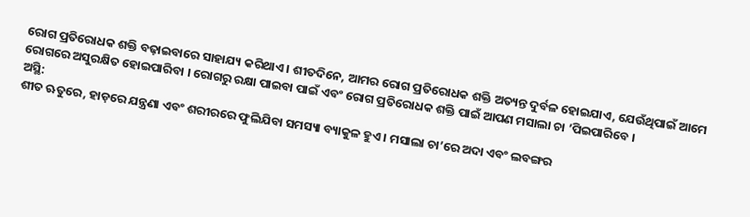ରୋଗ ପ୍ରତିରୋଧକ ଶକ୍ତି ବଢ଼ାଇବାରେ ସାହାଯ୍ୟ କରିଥାଏ । ଶୀତଦିନେ, ଆମର ରୋଗ ପ୍ରତିରୋଧକ ଶକ୍ତି ଅତ୍ୟନ୍ତ ଦୁର୍ବଳ ହୋଇଯାଏ, ଯେଉଁଥିପାଇଁ ଆମେ ରୋଗରେ ଅସୁରକ୍ଷିତ ହୋଇପାରିବା । ରୋଗରୁ ରକ୍ଷା ପାଇବା ପାଇଁ ଏବଂ ରୋଗ ପ୍ରତିରୋଧକ ଶକ୍ତି ପାଇଁ ଆପଣ ମସାଲା ଚା ’ପିଇପାରିବେ ।
ଅସ୍ଥି:
ଶୀତ ଋତୁରେ, ହାଡ଼ରେ ଯନ୍ତ୍ରଣା ଏବଂ ଶରୀରରେ ଫୁଲିଯିବା ସମସ୍ୟା ବ୍ୟାକୁଳ ହୁଏ । ମସାଲା ଚା’ରେ ଅଦା ଏବଂ ଲବଙ୍ଗର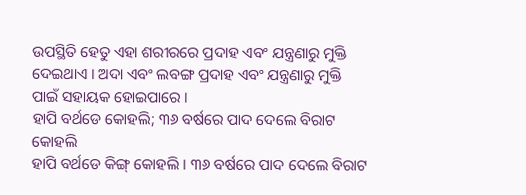ଉପସ୍ଥିତି ହେତୁ ଏହା ଶରୀରରେ ପ୍ରଦାହ ଏବଂ ଯନ୍ତ୍ରଣାରୁ ମୁକ୍ତି ଦେଇଥାଏ । ଅଦା ଏବଂ ଲବଙ୍ଗ ପ୍ରଦାହ ଏବଂ ଯନ୍ତ୍ରଣାରୁ ମୁକ୍ତି ପାଇଁ ସହାୟକ ହୋଇପାରେ ।
ହାପି ବର୍ଥଡେ କୋହଲି; ୩୬ ବର୍ଷରେ ପାଦ ଦେଲେ ବିରାଟ କୋହଲି
ହାପି ବର୍ଥଡେ କିଙ୍ଗ୍ କୋହଲି । ୩୬ ବର୍ଷରେ ପାଦ ଦେଲେ ବିରାଟ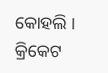କୋହଲି । କ୍ରିକେଟ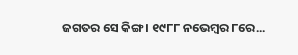ଜଗତର ସେ କିଙ୍ଗ । ୧୯୮୮ ନଭେମ୍ୱର ୮ରେ...